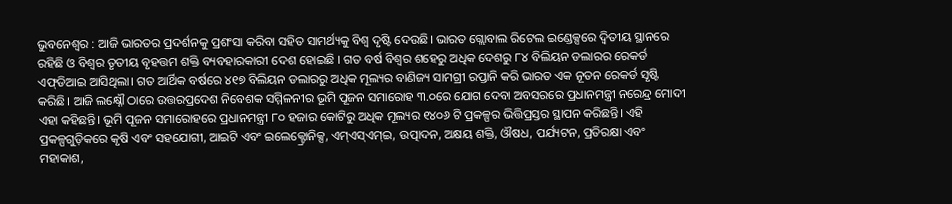ଭୁବନେଶ୍ବର : ଆଜି ଭାରତର ପ୍ରଦର୍ଶନକୁ ପ୍ରଶଂସା କରିବା ସହିତ ସାମର୍ଥ୍ୟକୁ ବିଶ୍ୱ ଦୃଷ୍ଟି ଦେଉଛି। ଭାରତ ଗ୍ଲୋବାଲ ରିଟେଲ ଇଣ୍ଡେକ୍ସରେ ଦ୍ୱିତୀୟ ସ୍ଥାନରେ ରହିଛି ଓ ବିଶ୍ୱର ତୃତୀୟ ବୃହତ୍ତମ ଶକ୍ତି ବ୍ୟବହାରକାରୀ ଦେଶ ହୋଇଛି । ଗତ ବର୍ଷ ବିଶ୍ୱର ଶହେରୁ ଅଧିକ ଦେଶରୁ ୮୪ ବିଲିୟନ ଡଲାରର ରେକର୍ଡ ଏଫ୍‌ଡିଆଇ ଆସିଥିଲା। ଗତ ଆର୍ଥିକ ବର୍ଷରେ ୪୧୭ ବିଲିୟନ ଡଲାରରୁ ଅଧିକ ମୂଲ୍ୟର ବାଣିଜ୍ୟ ସାମଗ୍ରୀ ରପ୍ତାନି କରି ଭାରତ ଏକ ନୂତନ ରେକର୍ଡ ସୃଷ୍ଟି କରିଛି। ଆଜି ଲକ୍ଷ୍ନୌ ଠାରେ ଉତ୍ତରପ୍ରଦେଶ ନିବେଶକ ସମ୍ମିଳନୀର ଭୂମି ପୂଜନ ସମାରୋହ ୩.୦ରେ ଯୋଗ ଦେବା ଅବସରରେ ପ୍ରଧାନମନ୍ତ୍ରୀ ନରେନ୍ଦ୍ର ମୋଦୀ ଏହା କହିଛନ୍ତି। ଭୂମି ପୂଜନ ସମାରୋହରେ ପ୍ରଧାନମନ୍ତ୍ରୀ ୮୦ ହଜାର କୋଟିରୁ ଅଧିକ ମୂଲ୍ୟର ୧୪୦୬ ଟି ପ୍ରକଳ୍ପର ଭିତ୍ତିପ୍ରସ୍ତର ସ୍ଥାପନ କରିଛନ୍ତି। ଏହି ପ୍ରକଳ୍ପଗୁଡ଼ିକରେ କୃଷି ଏବଂ ସହଯୋଗୀ, ଆଇଟି ଏବଂ ଇଲେକ୍ଟ୍ରୋନିକ୍ସ, ଏମ୍‌ଏସ୍‌ଏମ୍‌ଇ, ଉତ୍ପାଦନ, ଅକ୍ଷୟ ଶକ୍ତି, ଔଷଧ, ପର୍ଯ୍ୟଟନ, ପ୍ରତିରକ୍ଷା ଏବଂ ମହାକାଶ,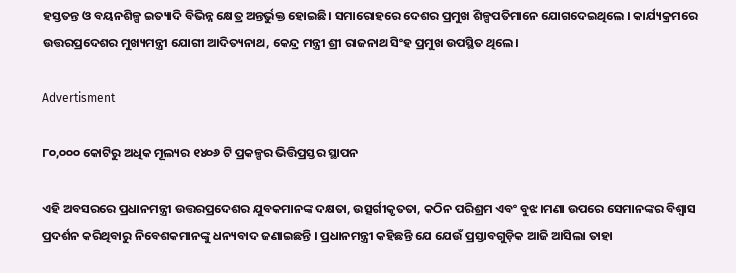ହସ୍ତତନ୍ତ ଓ ବୟନଶିଳ୍ପ ଇତ୍ୟାଦି ବିଭିନ୍ନ କ୍ଷେତ୍ର ଅନ୍ତର୍ଭୁକ୍ତ ହୋଇଛି। ସମାରୋହରେ ଦେଶର ପ୍ରମୁଖ ଶିଳ୍ପପତିମାନେ ଯୋଗଦେଇଥିଲେ । କାର୍ଯ୍ୟକ୍ରମରେ ଉତ୍ତରପ୍ରଦେଶର ମୁଖ୍ୟମନ୍ତ୍ରୀ ଯୋଗୀ ଆଦିତ୍ୟନାଥ, କେନ୍ଦ୍ର ମନ୍ତ୍ରୀ ଶ୍ରୀ ରାଜନାଥ ସିଂହ ପ୍ରମୁଖ ଉପସ୍ଥିତ ଥିଲେ।

Advertisment

୮୦,୦୦୦ କୋଟିରୁ ଅଧିକ ମୂଲ୍ୟର ୧୪୦୬ ଟି ପ୍ରକଳ୍ପର ଭିତ୍ତିପ୍ରସ୍ତର ସ୍ଥାପନ

ଏହି ଅବସରରେ ପ୍ରଧାନମନ୍ତ୍ରୀ ଉତ୍ତରପ୍ରଦେଶର ଯୁବକମାନଙ୍କ ଦକ୍ଷତା, ଉତ୍ସର୍ଗୀକୃତତା, କଠିନ ପରିଶ୍ରମ ଏବଂ ବୁଝ।ମଣା ଉପରେ ସେମାନଙ୍କର ବିଶ୍ୱାସ ପ୍ରଦର୍ଶନ କରିଥିବାରୁ ନିବେଶକମାନଙ୍କୁ ଧନ୍ୟବାଦ ଜଣାଇଛନ୍ତି । ପ୍ରଧାନମନ୍ତ୍ରୀ କହିଛନ୍ତି ଯେ ଯେଉଁ ପ୍ରସ୍ତାବଗୁଡ଼ିକ ଆଜି ଆସିଲା ତାହା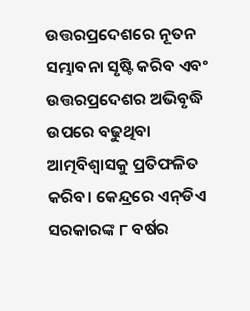ଉତ୍ତରପ୍ରଦେଶରେ ନୂତନ ସମ୍ଭାବନା ସୃଷ୍ଟି କରିବ ଏବଂ ଉତ୍ତରପ୍ରଦେଶର ଅଭିବୃଦ୍ଧି ଉପରେ ବଢୁଥିବା ଆତ୍ମବିଶ୍ୱାସକୁ ପ୍ରତିଫଳିତ କରିବ। କେନ୍ଦ୍ରରେ ଏନ୍‌ଡିଏ ସରକାରଙ୍କ ୮ ବର୍ଷର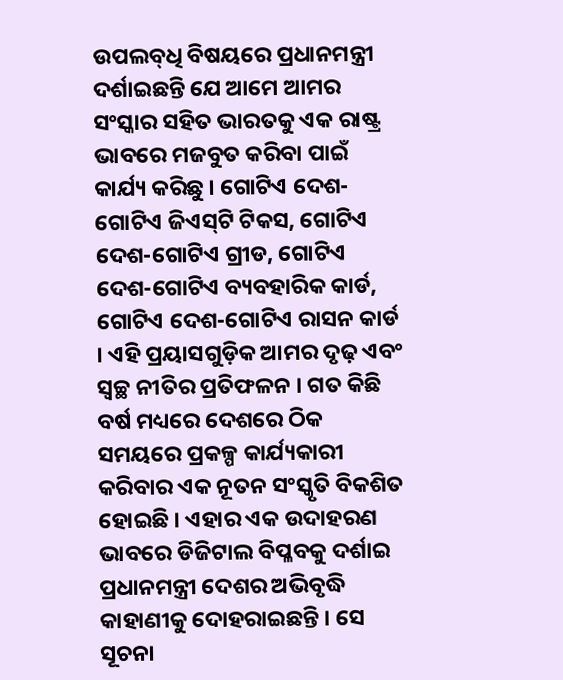ଉପଲବ୍‌ଧି ବିଷୟରେ ପ୍ରଧାନମନ୍ତ୍ରୀ ଦର୍ଶାଇଛନ୍ତି ଯେ ଆମେ ଆମର ସଂସ୍କାର ସହିତ ଭାରତକୁ ଏକ ରାଷ୍ଟ୍ର ଭାବରେ ମଜବୁତ କରିବା ପାଇଁ କାର୍ଯ୍ୟ କରିଛୁ । ଗୋଟିଏ ଦେଶ-ଗୋଟିଏ ଜିଏସ୍‍ଟି ଟିକସ, ଗୋଟିଏ ଦେଶ-ଗୋଟିଏ ଗ୍ରୀଡ, ଗୋଟିଏ ଦେଶ-ଗୋଟିଏ ବ୍ୟବହାରିକ କାର୍ଡ, ଗୋଟିଏ ଦେଶ-ଗୋଟିଏ ରାସନ କାର୍ଡ । ଏହି ପ୍ରୟାସଗୁଡ଼ିକ ଆମର ଦୃଢ଼ ଏବଂ ସ୍ୱଚ୍ଛ ନୀତିର ପ୍ରତିଫଳନ । ଗତ କିଛି ବର୍ଷ ମଧ୍ୟରେ ଦେଶରେ ଠିକ ସମୟରେ ପ୍ରକଳ୍ପ କାର୍ଯ୍ୟକାରୀ କରିବାର ଏକ ନୂତନ ସଂସ୍କୃତି ବିକଶିତ ହୋଇଛି । ଏହାର ଏକ ଉଦାହରଣ ଭାବରେ ଡିଜିଟାଲ ବିପ୍ଳବକୁ ଦର୍ଶାଇ ପ୍ରଧାନମନ୍ତ୍ରୀ ଦେଶର ଅଭିବୃଦ୍ଧି କାହାଣୀକୁ ଦୋହରାଇଛନ୍ତି । ସେ ସୂଚନା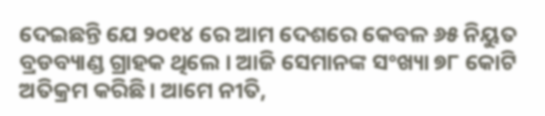ଦେଇଛନ୍ତି ଯେ ୨୦୧୪ ରେ ଆମ ଦେଶରେ କେବଳ ୬୫ ନିୟୁତ ବ୍ରଡବ୍ୟାଣ୍ଡ ଗ୍ରାହକ ଥିଲେ । ଆଜି ସେମାନଙ୍କ ସଂଖ୍ୟା ୭୮ କୋଟି ଅତିକ୍ରମ କରିଛି। ଆମେ ନୀତି,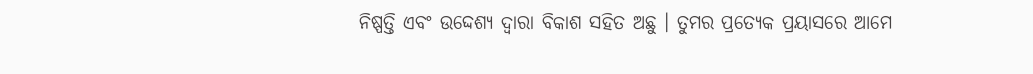ନିଷ୍ପତ୍ତି ଏବଂ ଉଦ୍ଦେଶ୍ୟ ଦ୍ୱାରା ବିକାଶ ସହିତ ଅଛୁ । ତୁମର ପ୍ରତ୍ୟେକ ପ୍ରୟାସରେ ଆମେ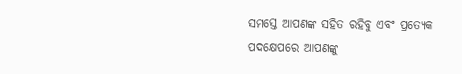ସମସ୍ତେ ଆପଣଙ୍କ ସହିତ ରହିବୁ ଏବଂ ପ୍ରତ୍ୟେକ ପଦକ୍ଷେପରେ ଆପଣଙ୍କୁ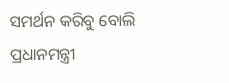ସମର୍ଥନ କରିବୁ ବୋଲି ପ୍ରଧାନମନ୍ତ୍ରୀ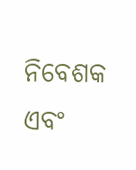ନିବେଶକ ଏବଂ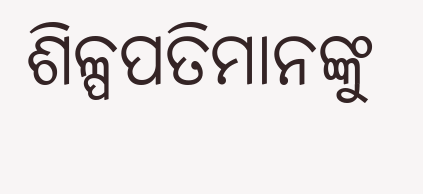ଶିଳ୍ପପତିମାନଙ୍କୁ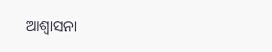ଆଶ୍ୱାସନା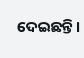ଦେଇଛନ୍ତି।